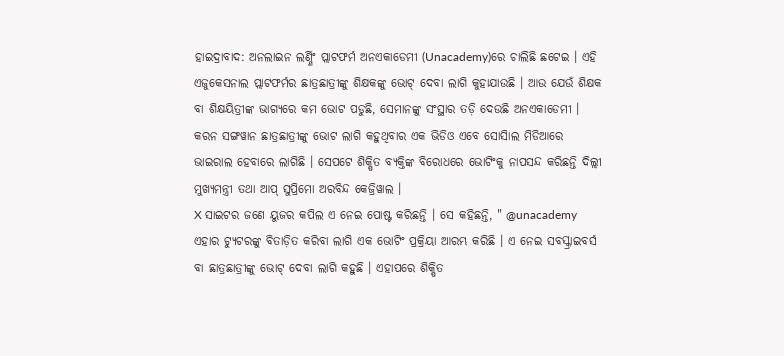ହାଇଦ୍ରାବାଦ: ଅନଲାଇନ ଲର୍ଣ୍ଣିଂ ପ୍ଲାଟଫର୍ମ ଅନଏକାଡେମୀ (Unacademy)ରେ ଚାଲିଛି ଛଟେଇ । ଏହି ଏଜୁକେସନାଲ ପ୍ଲାଟଫର୍ମର ଛାତ୍ରଛାତ୍ରୀଙ୍କୁ ଶିକ୍ଷକଙ୍କୁ ଭୋଟ୍ ଦେବା ଲାଗି କୁହାଯାଉଛି । ଆଉ ଯେଉଁ ଶିକ୍ଷକ ବା ଶିକ୍ଷୟିତ୍ରୀଙ୍କ ଭାଗ୍ୟରେ କମ ଭୋଟ ପଡୁଛି, ସେମାନଙ୍କୁ ସଂସ୍ଥାର ତଡ଼ି ଦେଉଛି ଅନଏକାଡେମୀ । କରନ ସଙ୍ଗୱାନ ଛାତ୍ରଛାତ୍ରୀଙ୍କୁ ଭୋଟ ଲାଗି କହୁଥିବାର ଏକ ଭିଡିଓ ଏବେ ସୋସିାଲ ମିଡିଆରେ ଭାଇରାଲ ହେବାରେ ଲାଗିଛି । ସେପଟେ ଶିକ୍ଷିତ ବ୍ୟକ୍ତିଙ୍କ ବିରୋଧରେ ଭୋଟିଂକୁ ନାପସନ୍ଦ କରିଛନ୍ତି ଦିଲ୍ଲୀ ମୁଖ୍ୟମନ୍ତ୍ରୀ ତଥା ଆପ୍ ସୁପ୍ରିମୋ ଅରବିନ୍ଦ କେଜ୍ରିୱାଲ ।
X ସାଇଟର ଜଣେ ୟୁଜର କପିଲ ଏ ନେଇ ପୋଷ୍ଟ କରିଛନ୍ତି । ସେ କହିଛନ୍ତି, " @unacademy ଏହାର ଟ୍ୟୁଟରଙ୍କୁ ବିତାଡ଼ିତ କରିବା ଲାଗି ଏକ ଭୋଟିଂ ପ୍ରକ୍ରିୟା ଆରମ୍ଭ କରିଛି । ଏ ନେଇ ସବସ୍କ୍ରାଇବର୍ସ ବା ଛାତ୍ରଛାତ୍ରୀଙ୍କୁ ଭୋଟ୍ ଦେବା ଲାଗି କହୁଛି । ଏହାପରେ ଶିକ୍ଷିତ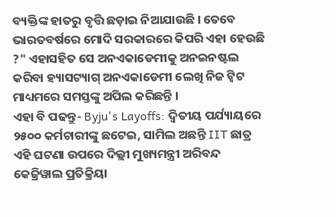ବ୍ୟକ୍ତିଙ୍କ ହାତରୁ ବୃତ୍ତି ଛଡ଼ାଇ ନିଆଯାଉଛି । ତେବେ ଭାରତବର୍ଷରେ ମୋଦି ସରକାରରେ କିପରି ଏହା ହେଉଛି ?" ଏହାସହିତ ସେ ଅନଏକାଡେମୀକୁ ଅନଇନଷ୍ଟଲ କରିବା ହ୍ୟାସଟ୍ୟାଗ୍ ଅନଏକାଡେମୀ ଲେଖି ନିଜ ଟ୍ବିଟ ମାଧ୍ୟମରେ ସମସ୍ତଙ୍କୁ ଅପିଲ କରିଛନ୍ତି ।
ଏହା ବି ପଢନ୍ତୁ- Byju's Layoffs: ଦ୍ବିତୀୟ ପର୍ଯ୍ୟାୟରେ ୨୫୦୦ କର୍ମଚାରୀଙ୍କୁ ଛଟେଇ, ସାମିଲ ଅଛନ୍ତି IIT ଛାତ୍ର
ଏହି ଘଟଣା ଉପରେ ଦିଲ୍ଲୀ ମୁଖ୍ୟମନ୍ତ୍ରୀ ଅରିବନ୍ଦ କେଜ୍ରିୱାଲ ପ୍ରତିକ୍ରିୟା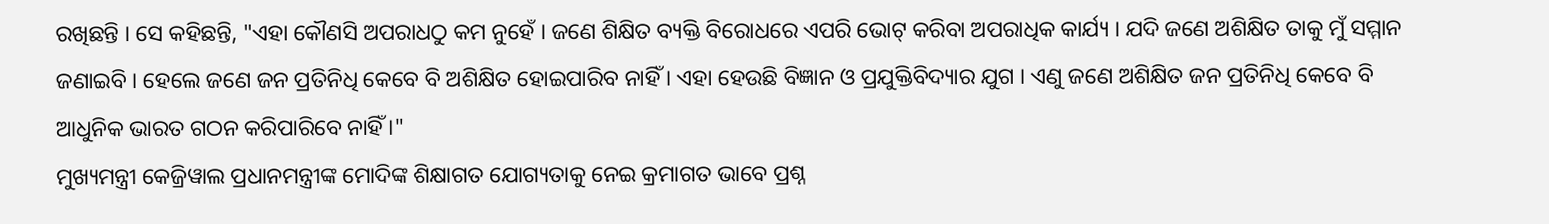ରଖିଛନ୍ତି । ସେ କହିଛନ୍ତି, "ଏହା କୌଣସି ଅପରାଧଠୁ କମ ନୁହେଁ । ଜଣେ ଶିକ୍ଷିତ ବ୍ୟକ୍ତି ବିରୋଧରେ ଏପରି ଭୋଟ୍ କରିବା ଅପରାଧିକ କାର୍ଯ୍ୟ । ଯଦି ଜଣେ ଅଶିକ୍ଷିତ ତାକୁ ମୁଁ ସମ୍ମାନ ଜଣାଇବି । ହେଲେ ଜଣେ ଜନ ପ୍ରତିନିଧି କେବେ ବି ଅଶିକ୍ଷିତ ହୋଇପାରିବ ନାହିଁ । ଏହା ହେଉଛି ବିଜ୍ଞାନ ଓ ପ୍ରଯୁକ୍ତିବିଦ୍ୟାର ଯୁଗ । ଏଣୁ ଜଣେ ଅଶିକ୍ଷିତ ଜନ ପ୍ରତିନିଧି କେବେ ବି ଆଧୁନିକ ଭାରତ ଗଠନ କରିପାରିବେ ନାହିଁ ।"
ମୁଖ୍ୟମନ୍ତ୍ରୀ କେଜ୍ରିୱାଲ ପ୍ରଧାନମନ୍ତ୍ରୀଙ୍କ ମୋଦିଙ୍କ ଶିକ୍ଷାଗତ ଯୋଗ୍ୟତାକୁ ନେଇ କ୍ରମାଗତ ଭାବେ ପ୍ରଶ୍ନ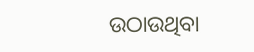ଉଠାଉଥିବା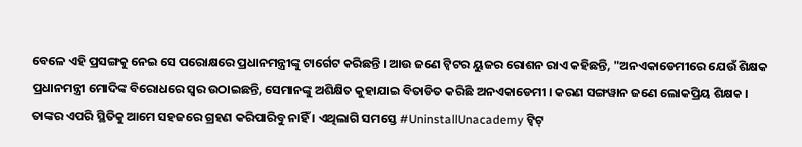ବେଳେ ଏହି ପ୍ରସଙ୍ଗକୁ ନେଇ ସେ ପରୋକ୍ଷରେ ପ୍ରଧାନମନ୍ତ୍ରୀଙ୍କୁ ଟାର୍ଗେଟ କରିଛନ୍ତି । ଆଉ ଜଣେ ଟ୍ବିଟର ୟୁଜର ରୋଶନ ରାଏ କହିଛନ୍ତି, "ଅନଏକାଡେମୀରେ ଯେଉଁ ଶିକ୍ଷକ ପ୍ରଧାନମନ୍ତ୍ରୀ ମୋଦିଙ୍କ ବିରୋଧରେ ସ୍ବର ଉଠାଇଛନ୍ତି, ସେମାନଙ୍କୁ ଅଶିକ୍ଷିତ କୁହାଯାଇ ବିତାଡିତ କରିଛି ଅନଏକାଡେମୀ । କରଣ ସଙ୍ଗୱାନ ଜଣେ ଲୋକପ୍ରିୟ ଶିକ୍ଷକ । ତାଙ୍କର ଏପରି ସ୍ଥିତିକୁ ଆମେ ସହଜରେ ଗ୍ରହଣ କରିପାରିବୁ ନାହିଁ । ଏଥିଲାଗି ସମସ୍ତେ #UninstallUnacademy ଟ୍ବିଟ୍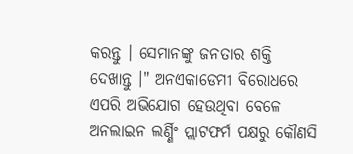କରନ୍ତୁ । ସେମାନଙ୍କୁ ଜନତାର ଶକ୍ତି ଦେଖାନ୍ତୁ ।" ଅନଏକାଡେମୀ ବିରୋଧରେ ଏପରି ଅଭିଯୋଗ ହେଉଥିବା ବେଳେ ଅନଲାଇନ ଲର୍ଣ୍ଣିଂ ପ୍ଲାଟଫର୍ମ ପକ୍ଷରୁ କୌଣସି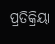ପ୍ରତିକ୍ରିୟା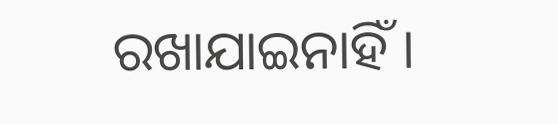ରଖାଯାଇନାହିଁ ।